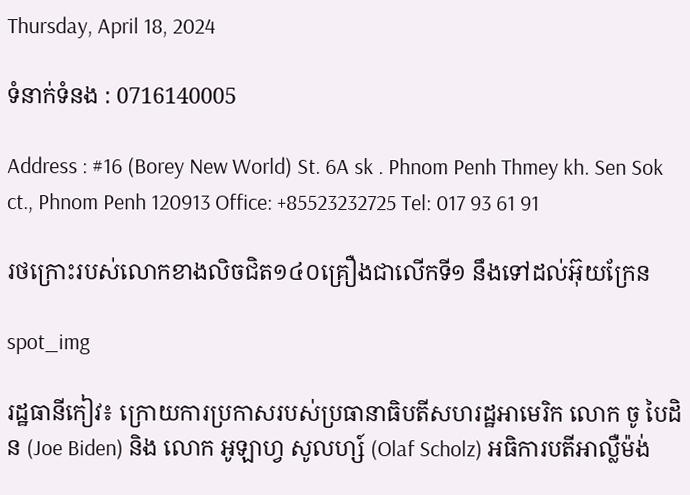Thursday, April 18, 2024

ទំនាក់ទំនង : 0716140005

Address : #16 (Borey New World) St. 6A sk . Phnom Penh Thmey kh. Sen Sok ct., Phnom Penh 120913 Office: +85523232725 Tel: 017 93 61 91

រថក្រោះរបស់លោកខាងលិចជិត១៤០គ្រឿងជាលើកទី១ នឹងទៅដល់អ៊ុយក្រែន

spot_img

រដ្ឋធានីកៀវ៖ ក្រោយការប្រកាសរបស់ប្រធានាធិបតីសហរដ្ឋអាមេរិក លោក ចូ បៃដិន (Joe Biden) និង លោក អូឡាហ្វ សូលហ្ស៍ (Olaf Scholz) អធិការបតីអាល្លឺម៉ង់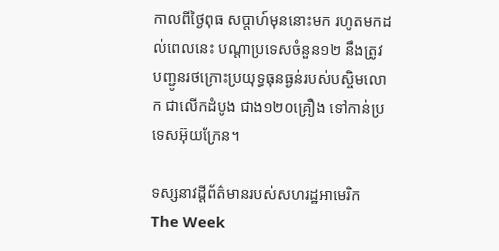កាលពីថ្ងៃពុធ សប្ដាហ៍មុននោះមក រហូតមកដល់ពេលនេះ បណ្ដាប្រទេសចំនួន១២ នឹងត្រូវបញ្ជូនរថក្រោះប្រយុទ្ធធុនធ្ងន់របស់បស្ចិមលោក ជាលើកដំបូង ជាង១២០គ្រឿង ទៅកាន់ប្រទេសអ៊ុយក្រែន។

ទស្សនាវដ្ដីព័ត៌មានរបស់សហរដ្ឋអាមេរិក The Week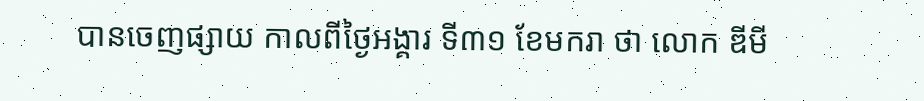បានចេញផ្សាយ កាលពីថ្ងៃអង្គារ ទី៣១ ខែមករា ថា លោក ឌីមី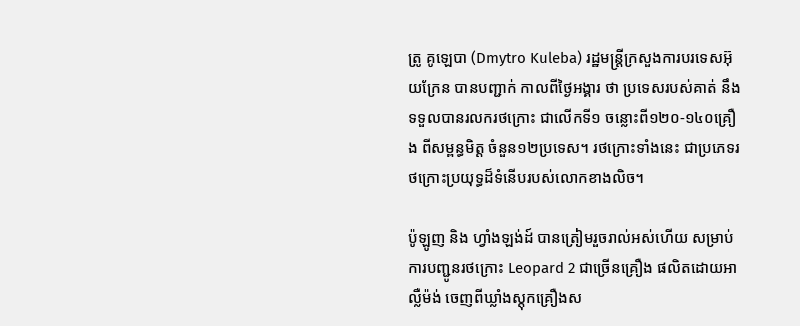ត្រូ គូឡេបា (Dmytro Kuleba) រដ្ឋមន្រ្ដីក្រសួងការបរទេសអ៊ុយក្រែន បានបញ្ជាក់ កាលពីថ្ងៃអង្គារ ថា ប្រទេសរបស់គាត់ នឹងទទួលបានរលករថក្រោះ ជាលើកទី១ ចន្លោះពី១២០-១៤០គ្រឿង ពីសម្ពន្ធមិត្ត ចំនួន១២ប្រទេស។ រថក្រោះទាំងនេះ ជាប្រភេទរថក្រោះប្រយុទ្ធដ៏ទំនើបរបស់លោកខាងលិច។

ប៉ូឡូញ និង ហ្វាំងឡង់ដ៍ បានត្រៀមរួចរាល់អស់ហើយ សម្រាប់ការបញ្ជូនរថក្រោះ Leopard 2 ជាច្រើនគ្រឿង ផលិតដោយអាល្លឺម៉ង់ ចេញពីឃ្លាំងស្ដុកគ្រឿងស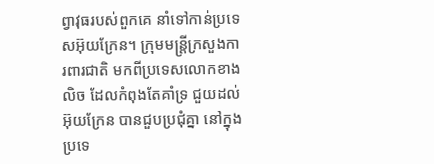ព្វាវុធរបស់ពួកគេ នាំទៅកាន់ប្រទេសអ៊ុយក្រែន។ ក្រុមមន្រ្ដីក្រសួងការពារជាតិ មកពីប្រទេសលោកខាងលិច ដែលកំពុងតែគាំទ្រ ជួយដល់អ៊ុយក្រែន បានជួបប្រជុំគ្នា នៅក្នុងប្រទេ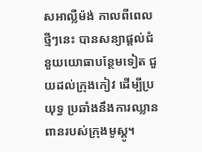សអាល្លឺម៉ង់ កាលពីពេលថ្មីៗនេះ បានសន្យាផ្ដល់ជំនួយយោធាបន្ថែមទៀត ជួយដល់ក្រុងកៀវ ដើម្បីប្រយុទ្ធ ប្រឆាំងនឹងការឈ្លានពានរបស់ក្រុងមូស្គូ។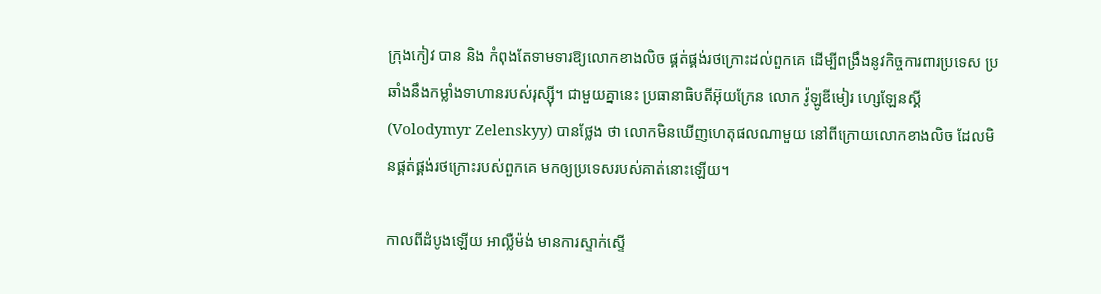ក្រុងកៀវ បាន និង កំពុងតែទាមទារឱ្យលោកខាងលិច ផ្គត់ផ្គង់រថក្រោះដល់ពួកគេ ដើម្បីពង្រឹងនូវកិច្ចការពារប្រទេស ប្រឆាំងនឹងកម្លាំងទាហានរបស់រុស្ស៊ី។ ជាមួយគ្នានេះ ប្រធានាធិបតីអ៊ុយក្រែន លោក វ៉ូឡូឌីមៀរ ហ្សេឡែនស្គី (Volodymyr Zelenskyy) បានថ្លែង ថា លោកមិនឃើញហេតុផលណាមួយ នៅពីក្រោយលោកខាងលិច ដែលមិនផ្គត់ផ្គង់រថក្រោះរបស់ពួកគេ មកឲ្យប្រទេសរបស់គាត់នោះឡើយ។

កាលពីដំបូងឡើយ អាល្លឺម៉ង់ មានការស្ទាក់ស្ទើ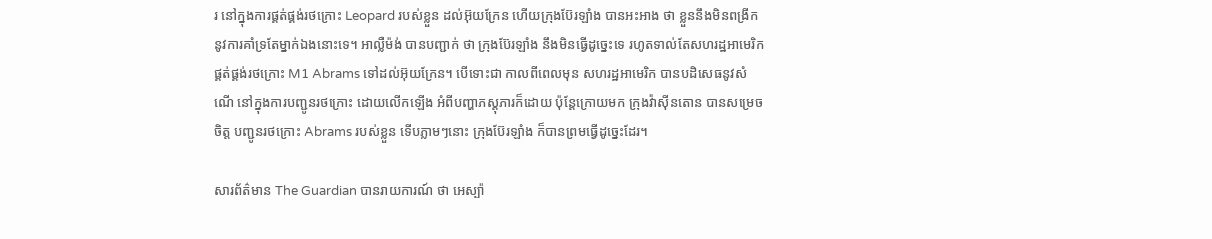រ នៅក្នុងការផ្គត់ផ្គង់រថក្រោះ Leopard របស់ខ្លួន ដល់អ៊ុយក្រែន ហើយក្រុងប៊ែរឡាំង បានអះអាង ថា ខ្លួននឹងមិនពង្រីកនូវការគាំទ្រតែម្នាក់ឯងនោះទេ។ អាល្លឺម៉ង់ បានបញ្ជាក់ ថា ក្រុងប៊ែរឡាំង នឹងមិនធ្វើដូច្នេះទេ រហូតទាល់តែសហរដ្ឋអាមេរិក ផ្គត់ផ្គង់រថក្រោះ M1 Abrams ទៅដល់អ៊ុយក្រែន។ បើទោះជា កាលពីពេលមុន សហរដ្ឋអាមេរិក បានបដិសេធនូវសំណើ នៅក្នុងការបញ្ជូនរថក្រោះ ដោយលើកឡើង អំពីបញ្ហាភស្តុភារក៏ដោយ ប៉ុន្ដែក្រោយមក ក្រុងវ៉ាស៊ីនតោន បានសម្រេចចិត្ត បញ្ជូនរថក្រោះ Abrams របស់ខ្លួន ទើបភ្លាមៗនោះ ក្រុងប៊ែរឡាំង ក៏បានព្រមធ្វើដូច្នេះដែរ។

សារព័ត៌មាន The Guardian បានរាយការណ៍ ថា អេស្ប៉ា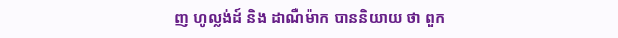ញ ហូល្លង់ដ៍ និង ដាណឺម៉ាក បាននិយាយ ថា ពួក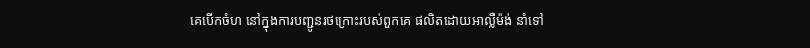គេបើកចំហ នៅក្នុងការបញ្ជូនរថក្រោះរបស់ពួកគេ ផលិតដោយអាល្លឺម៉ង់ នាំទៅ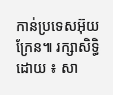កាន់ប្រទេសអ៊ុយក្រែន៕ រក្សាសិទ្ធិដោយ ៖ សា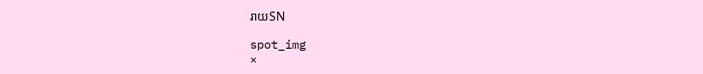រាយSN

spot_img
×